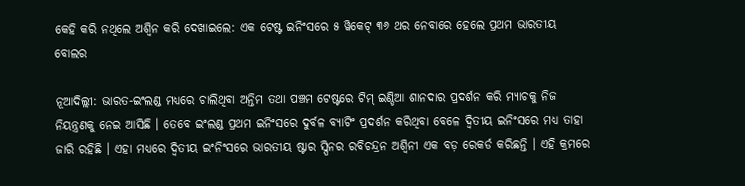କେହି କରି ନଥିଲେ ଅଶ୍ୱିନ କରି ଦେଖାଇଲେ: ଏକ ଟେଷ୍ଟ ଇନିଂସରେ ୫ ୱିକେଟ୍ ୩୬ ଥର ନେବାରେ ହେଲେ ପ୍ରଥମ ଭାରତୀୟ ବୋଲର

ନୂଆଦିଲ୍ଲୀ: ଭାରତ-ଇଂଲଣ୍ଡ ମଧ୍ୟରେ ଚାଲିଥିବା ଅନ୍ତିମ ତଥା ପଞ୍ଚମ ଟେଷ୍ଟରେ ଟିମ୍ ଇଣ୍ଡିଆ ଶାନଦାର ପ୍ରଦର୍ଶନ କରି ମ୍ୟାଚକୁ ନିଜ ନିୟନ୍ତ୍ରଣକୁ ନେଇ ଆସିଛି । ତେବେ ଇଂଲଣ୍ଡ ପ୍ରଥମ ଇନିଂସରେ ଦୁର୍ବଳ ବ୍ୟାଟିଂ ପ୍ରଦର୍ଶନ କରିଥିବା ବେଳେ ଦ୍ୱିତୀୟ ଇନିଂସରେ ମଧ୍ୟ ତାହା ଜାରି ରହିଛି । ଏହା ମଧ୍ୟରେ ଦ୍ୱିତୀୟ ଇଂନିଂସରେ ଭାରତୀୟ ଷ୍ଟାର ସ୍ପିନର ରବିଚନ୍ଦ୍ରନ ଅଶ୍ୱିନୀ ଏକ ବଡ଼ ରେକର୍ଡ କରିଛନ୍ତି । ଏହି କ୍ରମରେ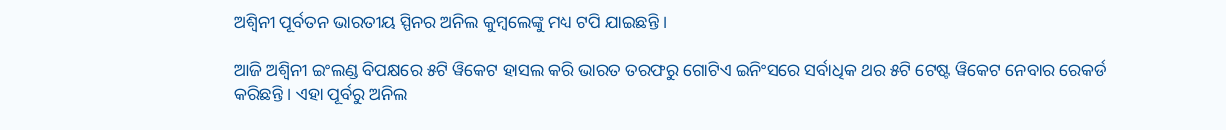ଅଶ୍ୱିନୀ ପୂର୍ବତନ ଭାରତୀୟ ସ୍ପିନର ଅନିଲ କୁମ୍ବଲେଙ୍କୁ ମଧ୍ୟ ଟପି ଯାଇଛନ୍ତି ।

ଆଜି ଅଶ୍ୱିନୀ ଇଂଲଣ୍ଡ ବିପକ୍ଷରେ ୫ଟି ୱିକେଟ ହାସଲ କରି ଭାରତ ତରଫରୁ ଗୋଟିଏ ଇନିଂସରେ ସର୍ବାଧିକ ଥର ୫ଟି ଟେଷ୍ଟ ୱିକେଟ ନେବାର ରେକର୍ଡ କରିଛନ୍ତି । ଏହା ପୂର୍ବରୁ ଅନିଲ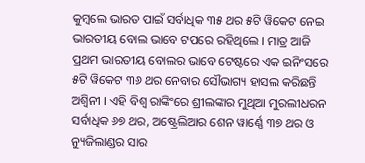କୁମ୍ବଲେ ଭାରତ ପାଇଁ ସର୍ବାଧିକ ୩୫ ଥର ୫ଟି ୱିକେଟ ନେଇ ଭାରତୀୟ ବୋଲ ଭାବେ ଟପରେ ରହିଥିଲେ । ମାତ୍ର ଆଜି ପ୍ରଥମ ଭାରତୀୟ ବୋଲର ଭାବେ ଟେଷ୍ଟରେ ଏକ ଇନିଂସରେ ୫ଟି ୱିକେଟ ୩୬ ଥର ନେବାର ସୌଭାଗ୍ୟ ହାସଲ କରିଛନ୍ତି ଅଶ୍ୱିନୀ । ଏହି ବିଶ୍ୱ ରାଙ୍କିଂରେ ଶ୍ରୀଲଙ୍କାର ମୁଥିଆ ମୁରଲୀଧରନ ସର୍ବାଧିକ ୬୭ ଥର, ଅଷ୍ଟ୍ରେଲିଆର ଶେନ ୱାର୍ଣ୍ଣେ ୩୭ ଥର ଓ ନ୍ୟୁଜିଲାଣ୍ଡର ସାର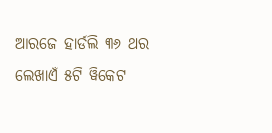ଆରଜେ ହାର୍ଡଲି ୩୬ ଥର ଲେଖାଏଁ ୫ଟି ୱିକେଟ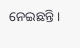ନେଇଛନ୍ତି ।